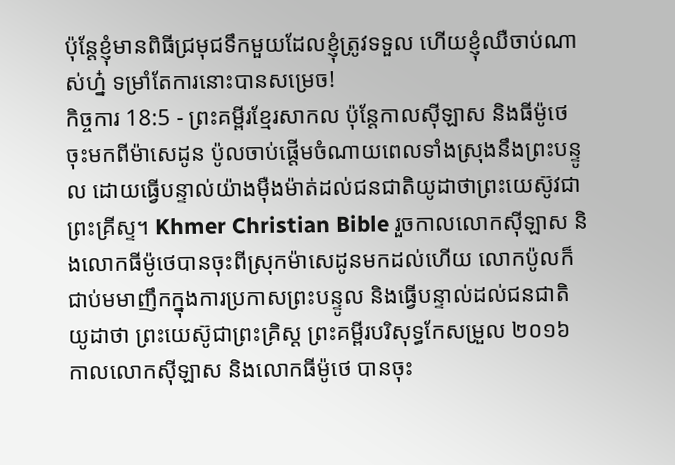ប៉ុន្តែខ្ញុំមានពិធីជ្រមុជទឹកមួយដែលខ្ញុំត្រូវទទួល ហើយខ្ញុំឈឺចាប់ណាស់ហ្ន៎ ទម្រាំតែការនោះបានសម្រេច!
កិច្ចការ 18:5 - ព្រះគម្ពីរខ្មែរសាកល ប៉ុន្តែកាលស៊ីឡាស និងធីម៉ូថេចុះមកពីម៉ាសេដូន ប៉ូលចាប់ផ្ដើមចំណាយពេលទាំងស្រុងនឹងព្រះបន្ទូល ដោយធ្វើបន្ទាល់យ៉ាងម៉ឺងម៉ាត់ដល់ជនជាតិយូដាថាព្រះយេស៊ូវជាព្រះគ្រីស្ទ។ Khmer Christian Bible រួចកាលលោកស៊ីឡាស និងលោកធីម៉ូថេបានចុះពីស្រុកម៉ាសេដូនមកដល់ហើយ លោកប៉ូលក៏ជាប់មមាញឹកក្នុងការប្រកាសព្រះបន្ទូល និងធ្វើបន្ទាល់ដល់ជនជាតិយូដាថា ព្រះយេស៊ូជាព្រះគ្រិស្ដ ព្រះគម្ពីរបរិសុទ្ធកែសម្រួល ២០១៦ កាលលោកស៊ីឡាស និងលោកធីម៉ូថេ បានចុះ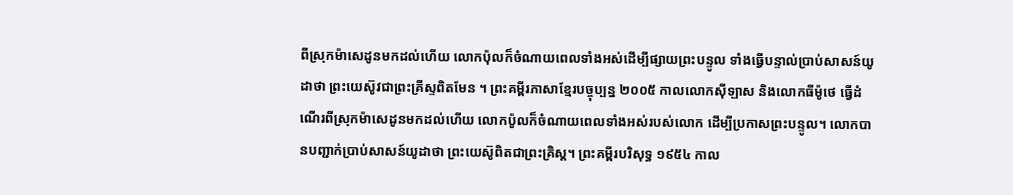ពីស្រុកម៉ាសេដូនមកដល់ហើយ លោកប៉ុលក៏ចំណាយពេលទាំងអស់ដើម្បីផ្សាយព្រះបន្ទូល ទាំងធ្វើបន្ទាល់ប្រាប់សាសន៍យូដាថា ព្រះយេស៊ូវជាព្រះគ្រីស្ទពិតមែន ។ ព្រះគម្ពីរភាសាខ្មែរបច្ចុប្បន្ន ២០០៥ កាលលោកស៊ីឡាស និងលោកធីម៉ូថេ ធ្វើដំណើរពីស្រុកម៉ាសេដូនមកដល់ហើយ លោកប៉ូលក៏ចំណាយពេលទាំងអស់របស់លោក ដើម្បីប្រកាសព្រះបន្ទូល។ លោកបានបញ្ជាក់ប្រាប់សាសន៍យូដាថា ព្រះយេស៊ូពិតជាព្រះគ្រិស្ត។ ព្រះគម្ពីរបរិសុទ្ធ ១៩៥៤ កាល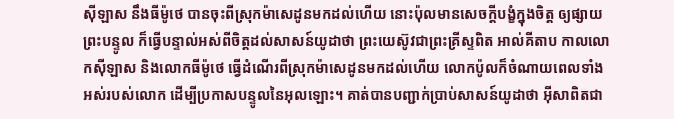ស៊ីឡាស នឹងធីម៉ូថេ បានចុះពីស្រុកម៉ាសេដូនមកដល់ហើយ នោះប៉ុលមានសេចក្ដីបង្ខំក្នុងចិត្ត ឲ្យផ្សាយព្រះបន្ទូល ក៏ធ្វើបន្ទាល់អស់ពីចិត្តដល់សាសន៍យូដាថា ព្រះយេស៊ូវជាព្រះគ្រីស្ទពិត អាល់គីតាប កាលលោកស៊ីឡាស និងលោកធីម៉ូថេ ធ្វើដំណើរពីស្រុកម៉ាសេដូនមកដល់ហើយ លោកប៉ូលក៏ចំណាយពេលទាំងអស់របស់លោក ដើម្បីប្រកាសបន្ទូលនៃអុលឡោះ។ គាត់បានបញ្ជាក់ប្រាប់សាសន៍យូដាថា អ៊ីសាពិតជា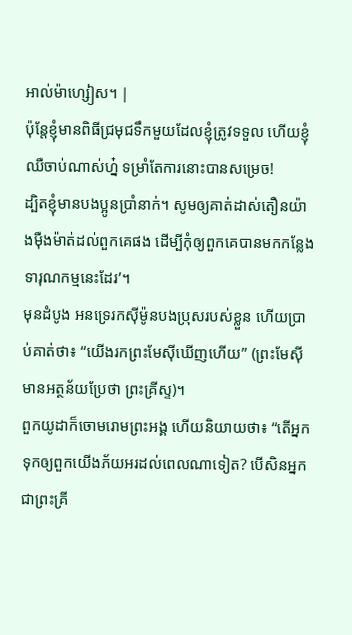អាល់ម៉ាហ្សៀស។ |
ប៉ុន្តែខ្ញុំមានពិធីជ្រមុជទឹកមួយដែលខ្ញុំត្រូវទទួល ហើយខ្ញុំឈឺចាប់ណាស់ហ្ន៎ ទម្រាំតែការនោះបានសម្រេច!
ដ្បិតខ្ញុំមានបងប្អូនប្រាំនាក់។ សូមឲ្យគាត់ដាស់តឿនយ៉ាងម៉ឺងម៉ាត់ដល់ពួកគេផង ដើម្បីកុំឲ្យពួកគេបានមកកន្លែងទារុណកម្មនេះដែរ’។
មុនដំបូង អនទ្រេរកស៊ីម៉ូនបងប្រុសរបស់ខ្លួន ហើយប្រាប់គាត់ថា៖ “យើងរកព្រះមែស៊ីឃើញហើយ” (ព្រះមែស៊ី មានអត្ថន័យប្រែថា ព្រះគ្រីស្ទ)។
ពួកយូដាក៏ចោមរោមព្រះអង្គ ហើយនិយាយថា៖ “តើអ្នកទុកឲ្យពួកយើងភ័យអរដល់ពេលណាទៀត? បើសិនអ្នកជាព្រះគ្រី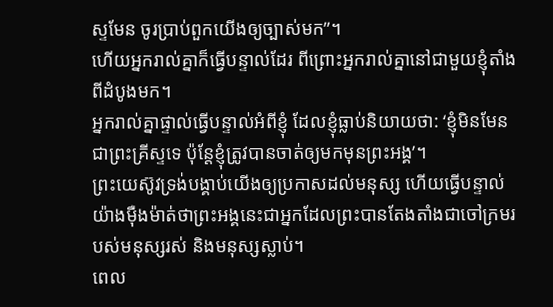ស្ទមែន ចូរប្រាប់ពួកយើងឲ្យច្បាស់មក”។
ហើយអ្នករាល់គ្នាក៏ធ្វើបន្ទាល់ដែរ ពីព្រោះអ្នករាល់គ្នានៅជាមួយខ្ញុំតាំងពីដំបូងមក។
អ្នករាល់គ្នាផ្ទាល់ធ្វើបន្ទាល់អំពីខ្ញុំ ដែលខ្ញុំធ្លាប់និយាយថា: ‘ខ្ញុំមិនមែនជាព្រះគ្រីស្ទទេ ប៉ុន្តែខ្ញុំត្រូវបានចាត់ឲ្យមកមុនព្រះអង្គ’។
ព្រះយេស៊ូវទ្រង់បង្គាប់យើងឲ្យប្រកាសដល់មនុស្ស ហើយធ្វើបន្ទាល់យ៉ាងម៉ឺងម៉ាត់ថាព្រះអង្គនេះជាអ្នកដែលព្រះបានតែងតាំងជាចៅក្រមរបស់មនុស្សរស់ និងមនុស្សស្លាប់។
ពេល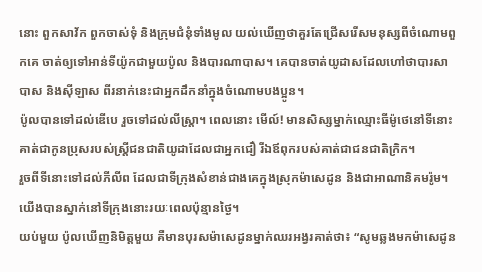នោះ ពួកសាវ័ក ពួកចាស់ទុំ និងក្រុមជំនុំទាំងមូល យល់ឃើញថាគួរតែជ្រើសរើសមនុស្សពីចំណោមពួកគេ ចាត់ឲ្យទៅអាន់ទីយ៉ូកជាមួយប៉ូល និងបារណាបាស។ គេបានចាត់យូដាសដែលហៅថាបារសាបាស និងស៊ីឡាស ពីរនាក់នេះជាអ្នកដឹកនាំក្នុងចំណោមបងប្អូន។
ប៉ូលបានទៅដល់ឌើបេ រួចទៅដល់លីស្ត្រា។ ពេលនោះ មើល៍! មានសិស្សម្នាក់ឈ្មោះធីម៉ូថេនៅទីនោះ គាត់ជាកូនប្រុសរបស់ស្ត្រីជនជាតិយូដាដែលជាអ្នកជឿ រីឯឪពុករបស់គាត់ជាជនជាតិក្រិក។
រួចពីទីនោះទៅដល់ភីលីព ដែលជាទីក្រុងសំខាន់ជាងគេក្នុងស្រុកម៉ាសេដូន និងជាអាណានិគមរ៉ូម។ យើងបានស្នាក់នៅទីក្រុងនោះរយៈពេលប៉ុន្មានថ្ងៃ។
យប់មួយ ប៉ូលឃើញនិមិត្តមួយ គឺមានបុរសម៉ាសេដូនម្នាក់ឈរអង្វរគាត់ថា៖ “សូមឆ្លងមកម៉ាសេដូន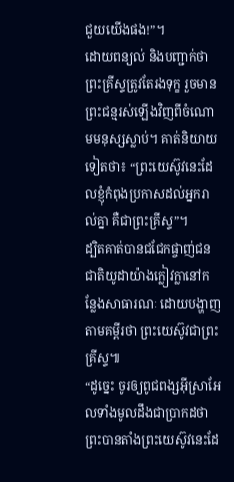ជួយយើងផង!”។
ដោយពន្យល់ និងបញ្ជាក់ថា ព្រះគ្រីស្ទត្រូវតែរងទុក្ខ រួចមានព្រះជន្មរស់ឡើងវិញពីចំណោមមនុស្សស្លាប់។ គាត់និយាយទៀតថា៖ “ព្រះយេស៊ូវនេះដែលខ្ញុំកំពុងប្រកាសដល់អ្នករាល់គ្នា គឺជាព្រះគ្រីស្ទ”។
ដ្បិតគាត់បានជជែកផ្ចាញ់ជនជាតិយូដាយ៉ាងក្លៀវក្លានៅកន្លែងសាធារណៈ ដោយបង្ហាញតាមគម្ពីរថា ព្រះយេស៊ូវជាព្រះគ្រីស្ទ៕
“ដូច្នេះ ចូរឲ្យពូជពង្សអ៊ីស្រាអែលទាំងមូលដឹងជាប្រាកដថា ព្រះបានតាំងព្រះយេស៊ូវនេះដែ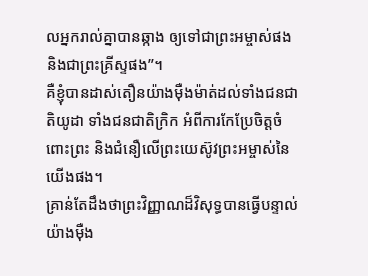លអ្នករាល់គ្នាបានឆ្កាង ឲ្យទៅជាព្រះអម្ចាស់ផង និងជាព្រះគ្រីស្ទផង”។
គឺខ្ញុំបានដាស់តឿនយ៉ាងម៉ឺងម៉ាត់ដល់ទាំងជនជាតិយូដា ទាំងជនជាតិក្រិក អំពីការកែប្រែចិត្តចំពោះព្រះ និងជំនឿលើព្រះយេស៊ូវព្រះអម្ចាស់នៃយើងផង។
គ្រាន់តែដឹងថាព្រះវិញ្ញាណដ៏វិសុទ្ធបានធ្វើបន្ទាល់យ៉ាងម៉ឺង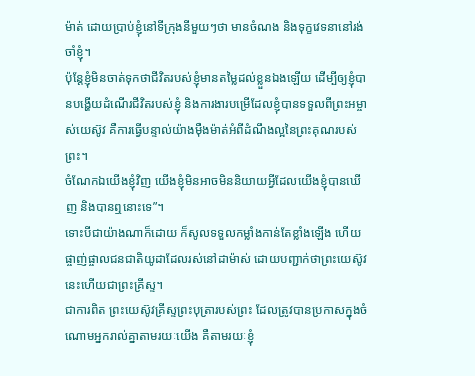ម៉ាត់ ដោយប្រាប់ខ្ញុំនៅទីក្រុងនីមួយៗថា មានចំណង និងទុក្ខវេទនានៅរង់ចាំខ្ញុំ។
ប៉ុន្តែខ្ញុំមិនចាត់ទុកថាជីវិតរបស់ខ្ញុំមានតម្លៃដល់ខ្លួនឯងឡើយ ដើម្បីឲ្យខ្ញុំបានបង្ហើយដំណើរជីវិតរបស់ខ្ញុំ និងការងារបម្រើដែលខ្ញុំបានទទួលពីព្រះអម្ចាស់យេស៊ូវ គឺការធ្វើបន្ទាល់យ៉ាងម៉ឺងម៉ាត់អំពីដំណឹងល្អនៃព្រះគុណរបស់ព្រះ។
ចំណែកឯយើងខ្ញុំវិញ យើងខ្ញុំមិនអាចមិននិយាយអ្វីដែលយើងខ្ញុំបានឃើញ និងបានឮនោះទេ”។
ទោះបីជាយ៉ាងណាក៏ដោយ ក៏សូលទទួលកម្លាំងកាន់តែខ្លាំងឡើង ហើយផ្ចាញ់ផ្ចាលជនជាតិយូដាដែលរស់នៅដាម៉ាស់ ដោយបញ្ជាក់ថាព្រះយេស៊ូវនេះហើយជាព្រះគ្រីស្ទ។
ជាការពិត ព្រះយេស៊ូវគ្រីស្ទព្រះបុត្រារបស់ព្រះ ដែលត្រូវបានប្រកាសក្នុងចំណោមអ្នករាល់គ្នាតាមរយៈយើង គឺតាមរយៈខ្ញុំ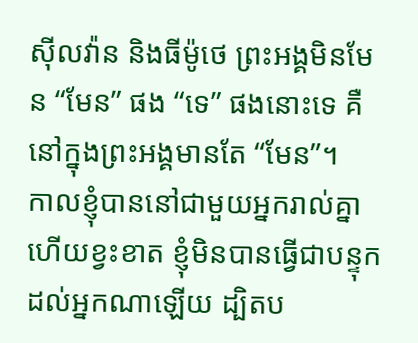ស៊ីលវ៉ាន និងធីម៉ូថេ ព្រះអង្គមិនមែន “មែន” ផង “ទេ” ផងនោះទេ គឺនៅក្នុងព្រះអង្គមានតែ “មែន”។
កាលខ្ញុំបាននៅជាមួយអ្នករាល់គ្នា ហើយខ្វះខាត ខ្ញុំមិនបានធ្វើជាបន្ទុកដល់អ្នកណាឡើយ ដ្បិតប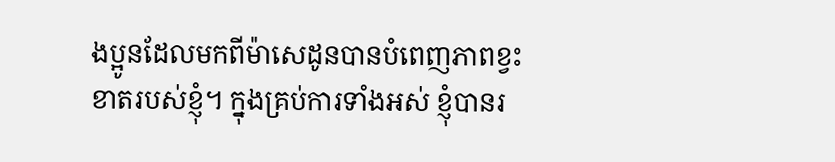ងប្អូនដែលមកពីម៉ាសេដូនបានបំពេញភាពខ្វះខាតរបស់ខ្ញុំ។ ក្នុងគ្រប់ការទាំងអស់ ខ្ញុំបានរ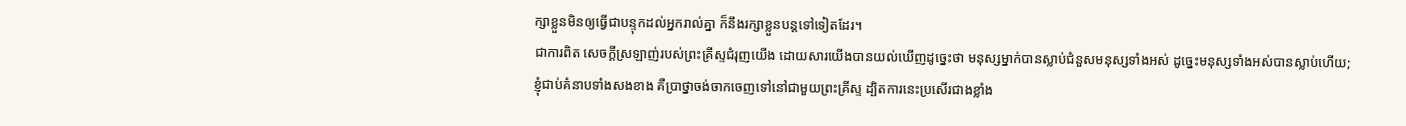ក្សាខ្លួនមិនឲ្យធ្វើជាបន្ទុកដល់អ្នករាល់គ្នា ក៏នឹងរក្សាខ្លួនបន្តទៅទៀតដែរ។
ជាការពិត សេចក្ដីស្រឡាញ់របស់ព្រះគ្រីស្ទជំរុញយើង ដោយសារយើងបានយល់ឃើញដូច្នេះថា មនុស្សម្នាក់បានស្លាប់ជំនួសមនុស្សទាំងអស់ ដូច្នេះមនុស្សទាំងអស់បានស្លាប់ហើយ;
ខ្ញុំជាប់គំនាបទាំងសងខាង គឺប្រាថ្នាចង់ចាកចេញទៅនៅជាមួយព្រះគ្រីស្ទ ដ្បិតការនេះប្រសើរជាងខ្លាំង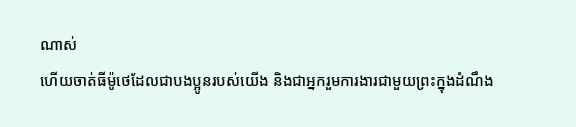ណាស់
ហើយចាត់ធីម៉ូថេដែលជាបងប្អូនរបស់យើង និងជាអ្នករួមការងារជាមួយព្រះក្នុងដំណឹង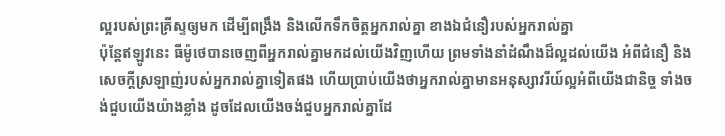ល្អរបស់ព្រះគ្រីស្ទឲ្យមក ដើម្បីពង្រឹង និងលើកទឹកចិត្តអ្នករាល់គ្នា ខាងឯជំនឿរបស់អ្នករាល់គ្នា
ប៉ុន្តែឥឡូវនេះ ធីម៉ូថេបានចេញពីអ្នករាល់គ្នាមកដល់យើងវិញហើយ ព្រមទាំងនាំដំណឹងដ៏ល្អដល់យើង អំពីជំនឿ និងសេចក្ដីស្រឡាញ់របស់អ្នករាល់គ្នាទៀតផង ហើយប្រាប់យើងថាអ្នករាល់គ្នាមានអនុស្សាវរីយ៍ល្អអំពីយើងជានិច្ច ទាំងចង់ជួបយើងយ៉ាងខ្លាំង ដូចដែលយើងចង់ជួបអ្នករាល់គ្នាដែ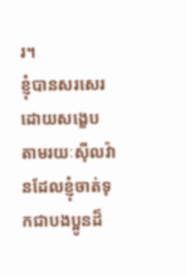រ។
ខ្ញុំបានសរសេរដោយសង្ខេប តាមរយៈស៊ីលវ៉ានដែលខ្ញុំចាត់ទុកជាបងប្អូនដ៏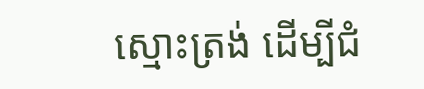ស្មោះត្រង់ ដើម្បីជំ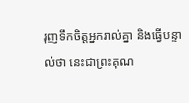រុញទឹកចិត្តអ្នករាល់គ្នា និងធ្វើបន្ទាល់ថា នេះជាព្រះគុណ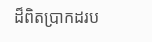ដ៏ពិតប្រាកដរប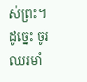ស់ព្រះ។ ដូច្នេះ ចូរឈរមាំ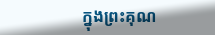ក្នុងព្រះគុណ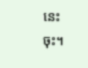នេះចុះ។